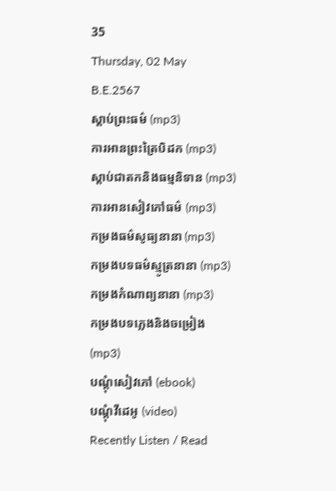35
Thursday, 02 May B.E.2567
ស្តាប់ព្រះធម៌ (mp3)
ការអានព្រះត្រៃបិដក (mp3)
ស្តាប់ជាតកនិងធម្មនិទាន (mp3)
ការអានសៀវភៅធម៌ (mp3)
កម្រងធម៌សូធ្យនានា (mp3)
កម្រងបទធម៌ស្មូត្រនានា (mp3)
កម្រងកំណាព្យនានា (mp3)
កម្រងបទភ្លេងនិងចម្រៀង (mp3)
បណ្តុំសៀវភៅ (ebook)
បណ្តុំវីដេអូ (video)
Recently Listen / Read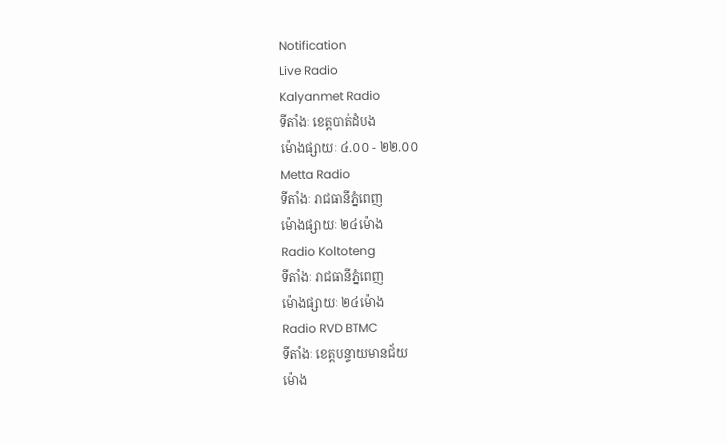Notification
Live Radio
Kalyanmet Radio
ទីតាំងៈ ខេត្តបាត់ដំបង
ម៉ោងផ្សាយៈ ៤.០០ - ២២.០០
Metta Radio
ទីតាំងៈ រាជធានីភ្នំពេញ
ម៉ោងផ្សាយៈ ២៤ម៉ោង
Radio Koltoteng
ទីតាំងៈ រាជធានីភ្នំពេញ
ម៉ោងផ្សាយៈ ២៤ម៉ោង
Radio RVD BTMC
ទីតាំងៈ ខេត្តបន្ទាយមានជ័យ
ម៉ោង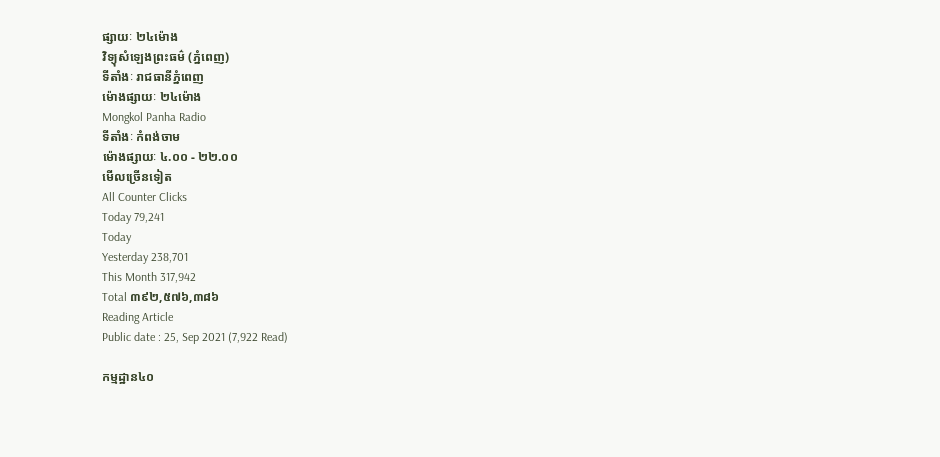ផ្សាយៈ ២៤ម៉ោង
វិទ្យុសំឡេងព្រះធម៌ (ភ្នំពេញ)
ទីតាំងៈ រាជធានីភ្នំពេញ
ម៉ោងផ្សាយៈ ២៤ម៉ោង
Mongkol Panha Radio
ទីតាំងៈ កំពង់ចាម
ម៉ោងផ្សាយៈ ៤.០០ - ២២.០០
មើលច្រើនទៀត
All Counter Clicks
Today 79,241
Today
Yesterday 238,701
This Month 317,942
Total ៣៩២,៥៧៦,៣៨៦
Reading Article
Public date : 25, Sep 2021 (7,922 Read)

កម្មដ្ឋាន៤០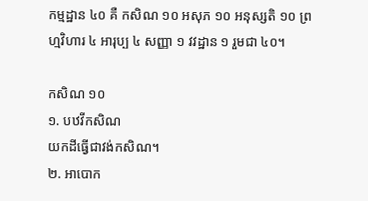កម្មដ្ឋាន ៤០ គឺ កសិណ ១០ អសុភ ១០ អនុស្សតិ ១០ ព្រហ្មវិហារ ៤ អារុប្ប ៤ សញ្ញា ១ វវដ្ឋាន ១ រួមជា ៤០។

កសិណ ១០
១. បឋវីកសិណ
យកដីធ្វើជាវង់កសិណ។
២. អាបោក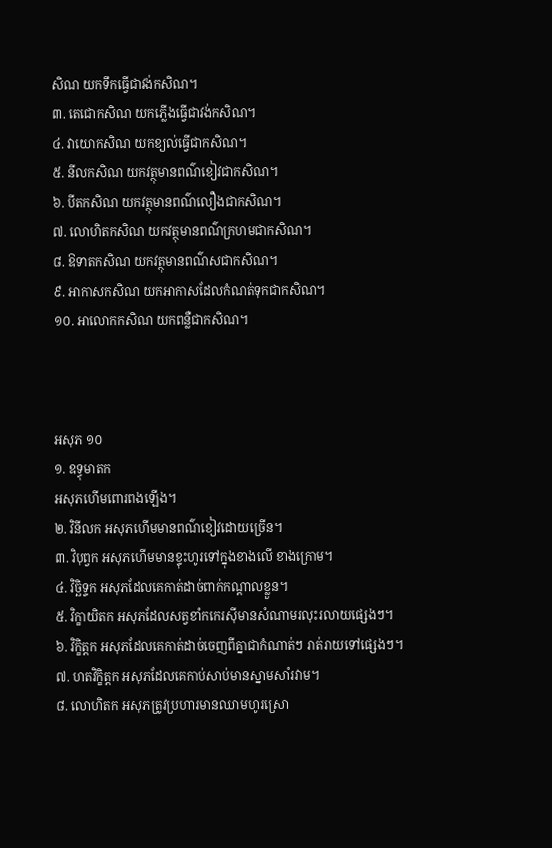សិណ យកទឹកធ្វើជាវង់កសិណ។
៣. តេជោកសិណ យកភ្លើងធ្វើជាវង់កសិណ។
៤. វាយោកសិណ យកខ្យល់ធ្វើជាកសិណ។
៥. នីលកសិណ យកវត្ថុមានពណ៌ខៀវជាកសិណ។
៦. បីតកសិណ យកវត្ថុមានពណ៌លឿងជាកសិណ។
៧. លោហិតកសិណ យកវត្ថុមានពណ៌ក្រហមជាកសិណ។
៨. ឱទាតកសិណ យកវត្ថុមានពណ៌សជាកសិណ។
៩. អាកាសកសិណ យកអាកាសដែលកំណត់ទុកជាកសិណ។
១០. អាលោកកសិណ យកពន្លឺជាកសិណ។



អសុភ ១០
១. ឧទ្ធុមាតក
អសុភហើមពោរពងឡើង។
២. វិនីលក អសុភហើមមានពណ៌ខៀវដោយច្រើន។
៣. វិបុព្វក អសុភហើមមានខ្ទុះហូរទៅក្នុងខាងលើ ខាងក្រោម។
៤. វិច្ឆិទ្ទក អសុភដែលគេកាត់ដាច់ពាក់កណ្តាលខ្លួន។
៥. វិក្ខាយិតក អសុភដែលសត្វខាំកកេរស៊ីមានសំណាមរលុះរលាយផ្សេងៗ។
៦. វិក្ខិត្តក អសុភដែលគេកាត់ដាច់ចេញពីគ្នាជាកំណាត់ៗ រាត់រាយទៅផ្សេងៗ។
៧. ហតវិក្ខិត្តក អសុភដែលគេកាប់សាប់មានស្នាមសាំរវាម។
៨. លោហិតក អសុភត្រូវប្រហារមានឈាមហូរស្រោ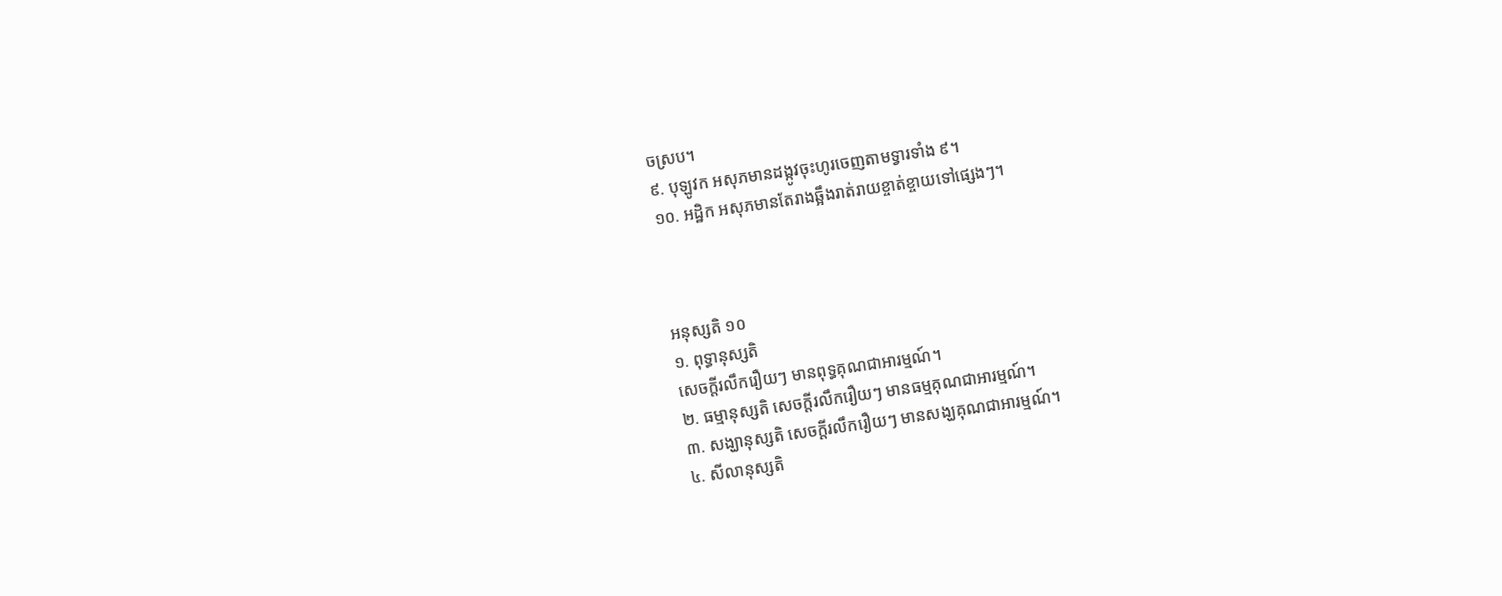ចស្រប។
៩. បុឡូវក អសុភមានដង្កូវចុះហូរចេញតាមទ្វារទាំង ៩។
១០. អដ្ឋិក អសុភមានតែរាងឆ្អឹងរាត់រាយខ្ចាត់ខ្ចាយទៅផ្សេងៗ។



អនុស្សតិ ១០
១. ពុទ្ធានុស្សតិ
សេចក្តីរលឹករឿយៗ មានពុទ្ធគុណជាអារម្មណ៍។
២. ធម្មានុស្សតិ សេចក្តីរលឹករឿយៗ មានធម្មគុណជាអារម្មណ៍។
៣. សង្ឃានុស្សតិ សេចក្តីរលឹករឿយៗ មានសង្ឃគុណជាអារម្មណ៍។
៤. សីលានុស្សតិ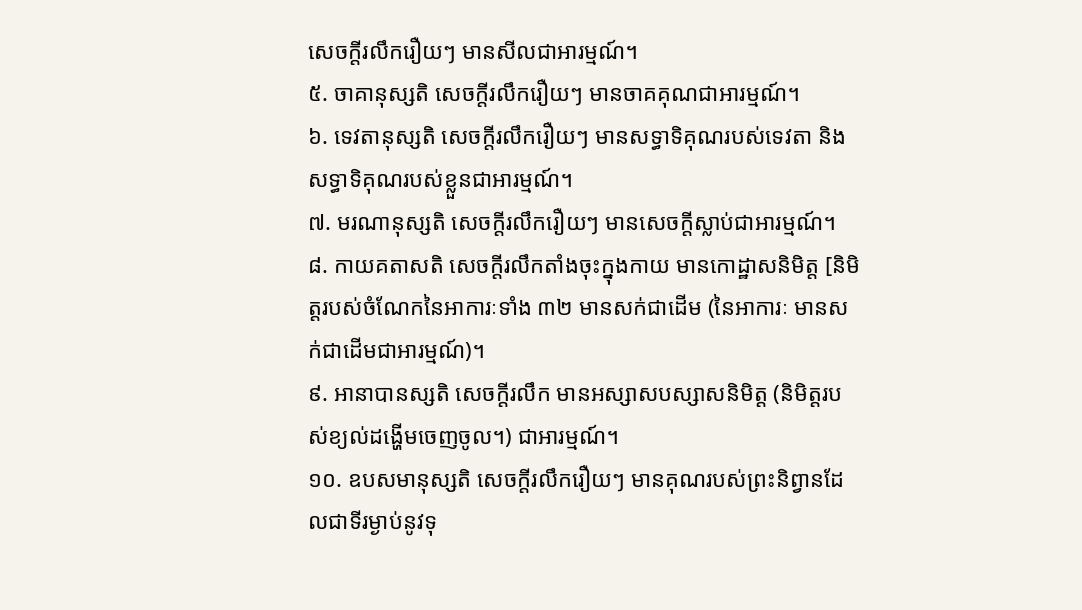សេចក្តីរលឹករឿយៗ មានសីលជាអារម្មណ៍។
៥. ចាគានុស្សតិ សេចក្តីរលឹករឿយៗ មានចាគគុណជាអារម្មណ៍។
៦. ទេវតានុស្សតិ សេចក្តីរលឹករឿយៗ មានសទ្ធាទិគុណរបស់ទេវតា និងសទ្ធាទិគុណរបស់ខ្លួនជាអារម្មណ៍។
៧. មរណានុស្សតិ សេចក្តីរលឹករឿយៗ មានសេចក្តីស្លាប់ជាអារម្មណ៍។
៨. កាយគតាសតិ សេចក្តីរលឹកតាំងចុះក្នុងកាយ មានកោដ្ឋាសនិមិត្ត [និមិត្តរបស់ចំណែកនៃអាការៈទាំង ៣២ មានសក់ជាដើម (នៃអាការៈ មានសក់ជាដើមជាអារម្មណ៍)។
៩. អានាបានស្សតិ សេចក្តីរលឹក មានអស្សាសបស្សាសនិមិត្ត (និមិត្តរបស់ខ្យល់ដង្ហើមចេញចូល។) ជាអារម្មណ៍។
១០. ឧបសមានុស្សតិ សេចក្តីរលឹករឿយៗ មានគុណរបស់ព្រះនិព្វានដែលជាទីរម្ងាប់នូវទុ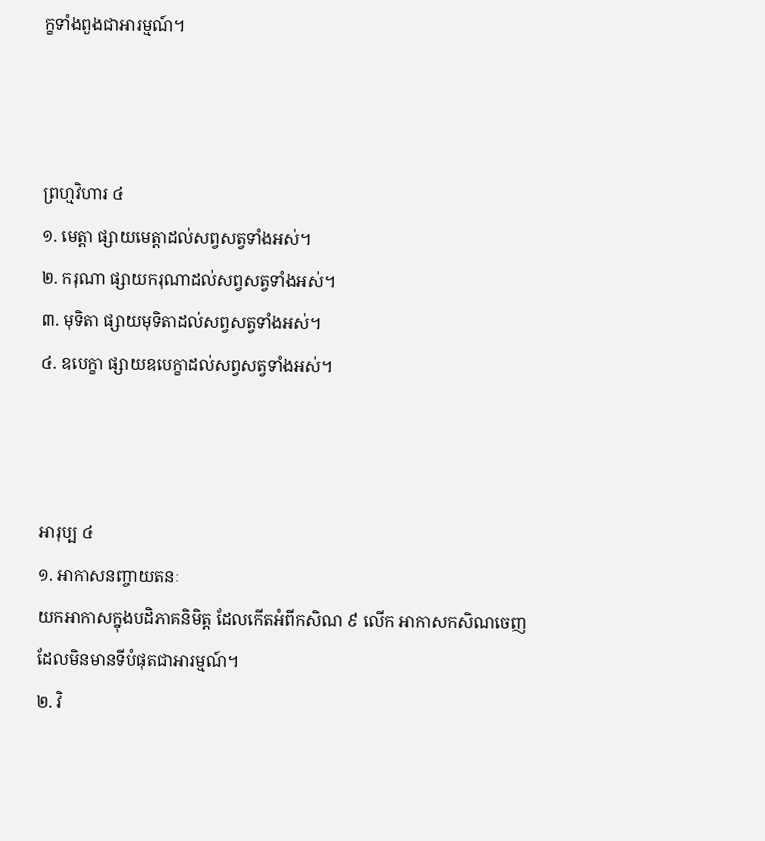ក្ខទាំងពួងជាអារម្មណ៍។



ព្រហ្មវិហារ ៤
១. មេត្តា ផ្សាយមេត្តាដល់សព្វសត្វទាំងអស់។
២. ករុណា ផ្សាយករុណាដល់សព្វសត្វទាំងអស់។
៣. មុទិតា ផ្សាយមុទិតាដល់សព្វសត្វទាំងអស់។
៤. ឧបេក្ខា ផ្សាយឧបេក្ខាដល់សព្វសត្វទាំងអស់។



អារុប្ប ៤
១. អាកាសនញ្ចាយតនៈ
យកអាកាសក្នុងបដិភាគនិមិត្ត ដែលកើតអំពីកសិណ ៩ លើក អាកាសកសិណចេញ ដែលមិនមានទីបំផុតជាអារម្មណ៍។
២. វិ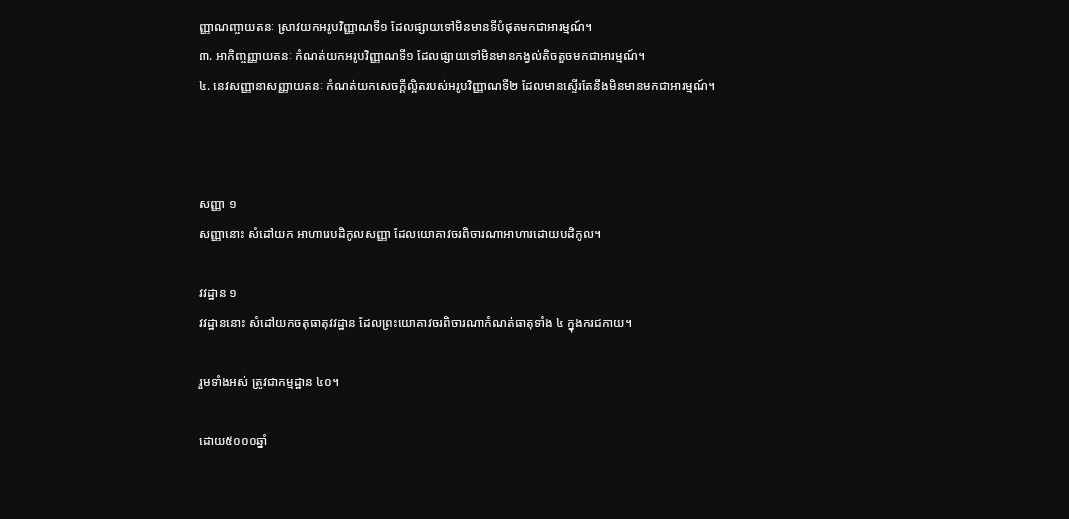ញ្ញាណញ្ចាយតនៈ ស្រាវយកអរូបវិញ្ញាណទី១ ដែលផ្សាយទៅមិនមានទីបំផុតមកជាអារម្មណ៍។
៣. អាកិញ្ចញ្ញាយតនៈ កំណត់យកអរូបវិញ្ញាណទី១ ដែលផ្សាយទៅមិនមានកង្វល់តិចតួចមកជាអារម្មណ៍។
៤. នេវសញ្ញានាសញ្ញាយតនៈ កំណត់យកសេចក្តីល្អិតរបស់អរូបវិញ្ញាណទី២ ដែលមានស្ទើរតែនឹងមិនមានមកជាអារម្មណ៍។



សញ្ញា ១
សញ្ញានោះ សំដៅយក អាហារេបដិកូលសញ្ញា ដែលយោគាវចរពិចារណាអាហារដោយបដិកូល។

វវដ្ឋាន ១
វវដ្ឋាននោះ សំដៅយកចតុធាតុវវដ្ឋាន ដែលព្រះយោគាវចរពិចារណាកំណត់ធាតុទាំង ៤ ក្នុងករជកាយ។

រួមទាំងអស់ ត្រូវជាកម្មដ្ឋាន ៤០។

ដោយ៥០០០ឆ្នាំ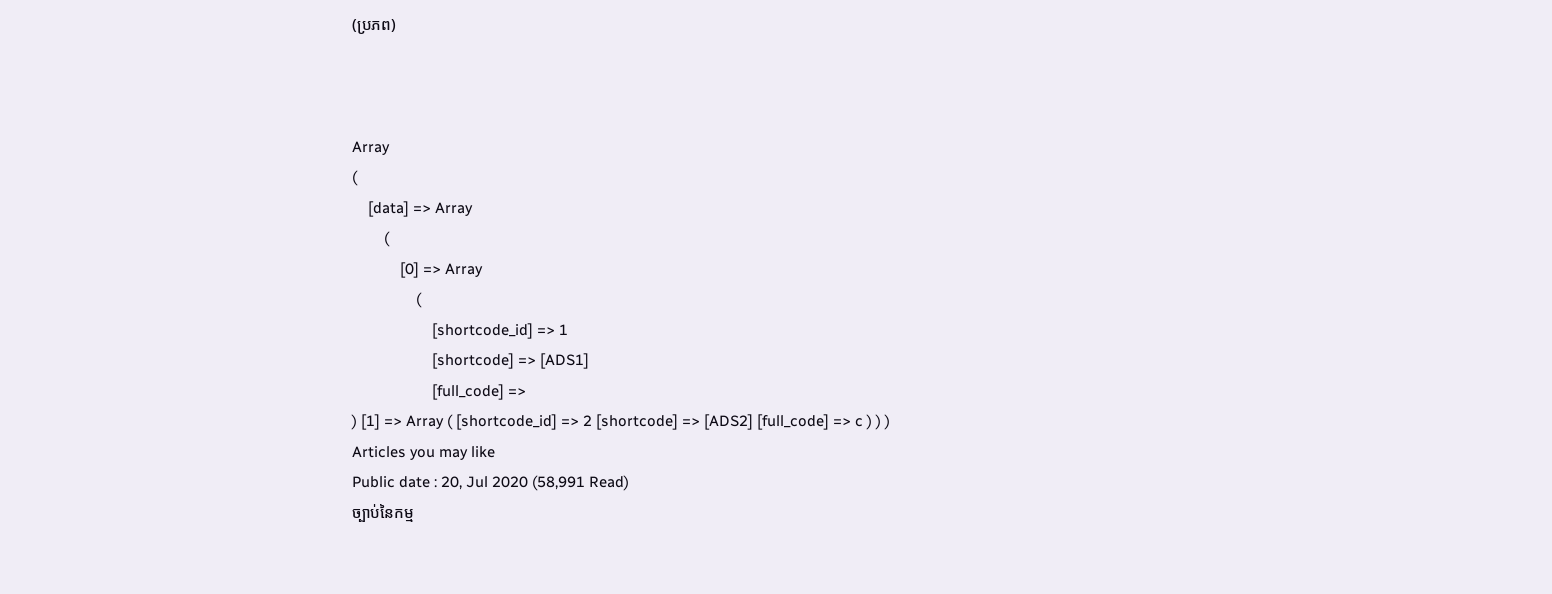(ប្រភព)



Array
(
    [data] => Array
        (
            [0] => Array
                (
                    [shortcode_id] => 1
                    [shortcode] => [ADS1]
                    [full_code] =>
) [1] => Array ( [shortcode_id] => 2 [shortcode] => [ADS2] [full_code] => c ) ) )
Articles you may like
Public date : 20, Jul 2020 (58,991 Read)
ច្បាប់នៃកម្ម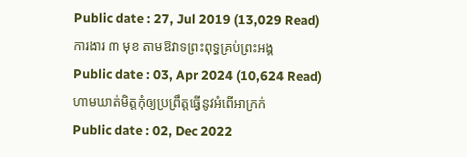Public date : 27, Jul 2019 (13,029 Read)
ការងារ ៣ មុខ តាមឱវាទព្រះពុទ្ធគ្រប់ព្រះអង្គ
Public date : 03, Apr 2024 (10,624 Read)
ហាមឃាត់មិត្តកុំឲ្យប្រព្រឹត្តធ្វើនូវអំពើអាក្រក់
Public date : 02, Dec 2022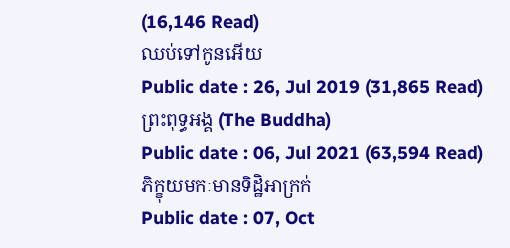(16,146 Read)
ឈប់ទៅកូនអើយ
Public date : 26, Jul 2019 (31,865 Read)
ព្រះពុទ្ធអង្គ (The Buddha)
Public date : 06, Jul 2021 (63,594 Read)
ភិក្ខុយមកៈមានទិដ្ឋិអាក្រក់
Public date : 07, Oct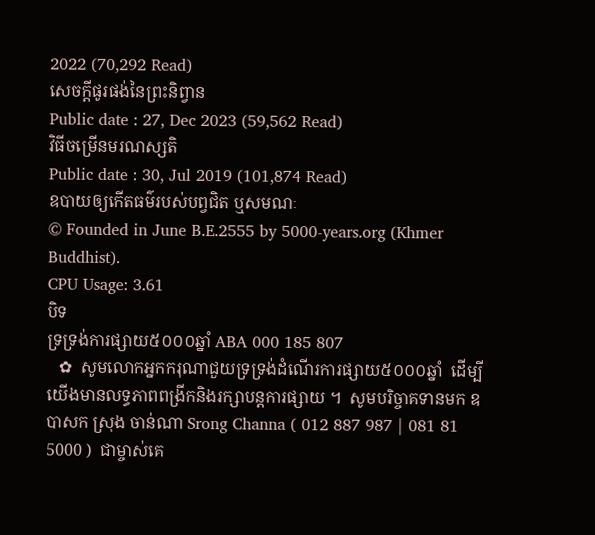2022 (70,292 Read)
សេចក្តីផូរផង់នៃព្រះនិព្វាន
Public date : 27, Dec 2023 (59,562 Read)
វិធីចម្រើនមរណស្សតិ
Public date : 30, Jul 2019 (101,874 Read)
ឧបាយឲ្យកើតធម៌របស់បព្វជិត ឬសមណៈ
© Founded in June B.E.2555 by 5000-years.org (Khmer Buddhist).
CPU Usage: 3.61
បិទ
ទ្រទ្រង់ការផ្សាយ៥០០០ឆ្នាំ ABA 000 185 807
   ✿  សូមលោកអ្នកករុណាជួយទ្រទ្រង់ដំណើរការផ្សាយ៥០០០ឆ្នាំ  ដើម្បីយើងមានលទ្ធភាពពង្រីកនិងរក្សាបន្តការផ្សាយ ។  សូមបរិច្ចាគទានមក ឧបាសក ស្រុង ចាន់ណា Srong Channa ( 012 887 987 | 081 81 5000 )  ជាម្ចាស់គេ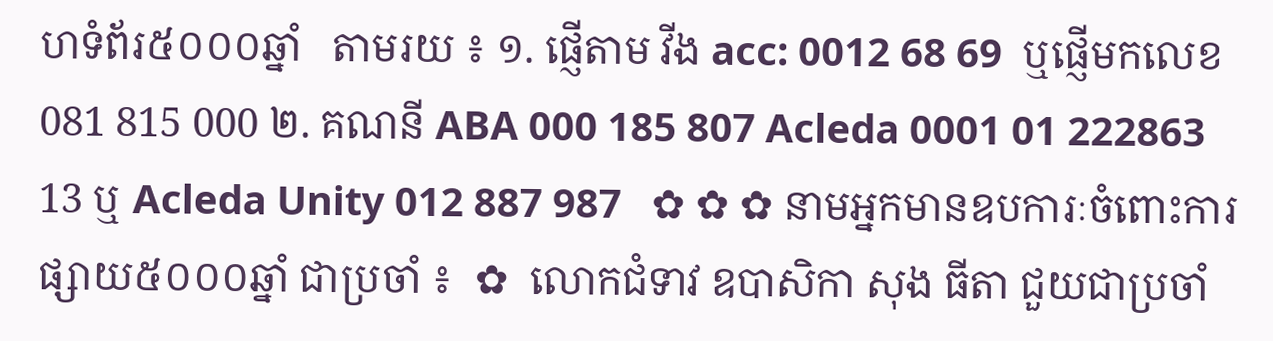ហទំព័រ៥០០០ឆ្នាំ   តាមរយ ៖ ១. ផ្ញើតាម វីង acc: 0012 68 69  ឬផ្ញើមកលេខ 081 815 000 ២. គណនី ABA 000 185 807 Acleda 0001 01 222863 13 ឬ Acleda Unity 012 887 987   ✿ ✿ ✿ នាមអ្នកមានឧបការៈចំពោះការផ្សាយ៥០០០ឆ្នាំ ជាប្រចាំ ៖  ✿  លោកជំទាវ ឧបាសិកា សុង ធីតា ជួយជាប្រចាំ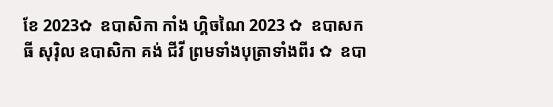ខែ 2023✿  ឧបាសិកា កាំង ហ្គិចណៃ 2023 ✿  ឧបាសក ធី សុរ៉ិល ឧបាសិកា គង់ ជីវី ព្រមទាំងបុត្រាទាំងពីរ ✿  ឧបា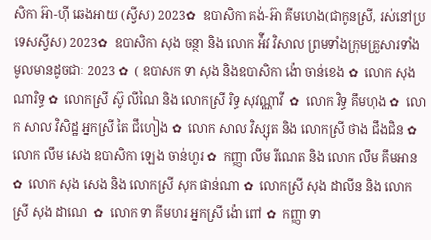សិកា អ៊ា-ហុី ឆេងអាយ (ស្វីស) 2023✿  ឧបាសិកា គង់-អ៊ា គីមហេង(ជាកូនស្រី, រស់នៅប្រទេសស្វីស) 2023✿  ឧបាសិកា សុង ចន្ថា និង លោក អ៉ីវ វិសាល ព្រមទាំងក្រុមគ្រួសារទាំងមូលមានដូចជាៈ 2023 ✿  ( ឧបាសក ទា សុង និងឧបាសិកា ង៉ោ ចាន់ខេង ✿  លោក សុង ណារិទ្ធ ✿  លោកស្រី ស៊ូ លីណៃ និង លោកស្រី រិទ្ធ សុវណ្ណាវី  ✿  លោក វិទ្ធ គឹមហុង ✿  លោក សាល វិសិដ្ឋ អ្នកស្រី តៃ ជឹហៀង ✿  លោក សាល វិស្សុត និង លោកស្រី ថាង ជឹងជិន ✿  លោក លឹម សេង ឧបាសិកា ឡេង ចាន់ហួរ ✿  កញ្ញា លឹម រីណេត និង លោក លឹម គឹមអាន ✿  លោក សុង សេង និង លោកស្រី សុក ផាន់ណា ✿  លោកស្រី សុង ដាលីន និង លោកស្រី សុង ដាណេ  ✿  លោក ទា គីមហរ អ្នកស្រី ង៉ោ ពៅ ✿  កញ្ញា ទា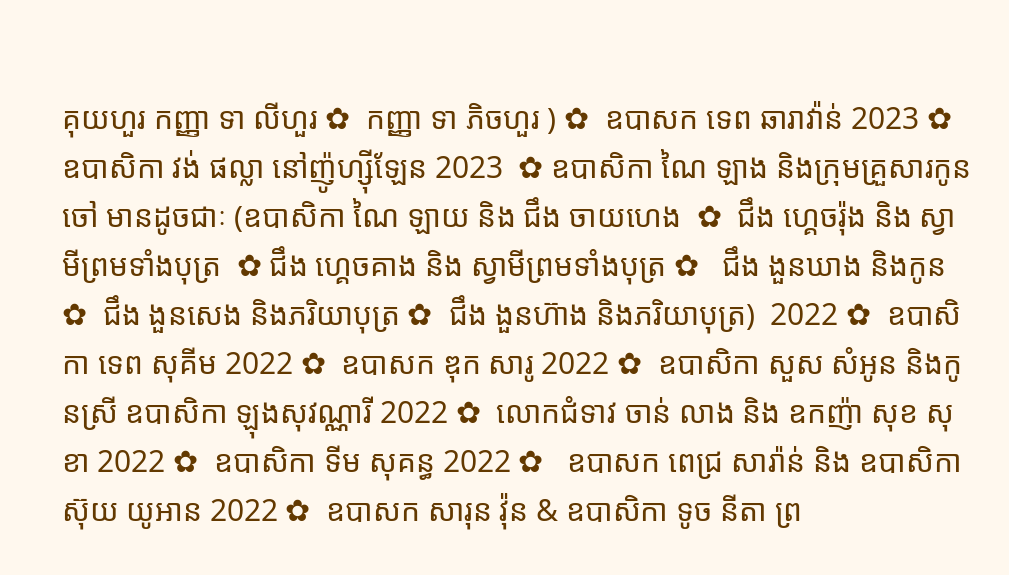គុយហួរ កញ្ញា ទា លីហួរ ✿  កញ្ញា ទា ភិចហួរ ) ✿  ឧបាសក ទេព ឆារាវ៉ាន់ 2023 ✿ ឧបាសិកា វង់ ផល្លា នៅញ៉ូហ្ស៊ីឡែន 2023  ✿ ឧបាសិកា ណៃ ឡាង និងក្រុមគ្រួសារកូនចៅ មានដូចជាៈ (ឧបាសិកា ណៃ ឡាយ និង ជឹង ចាយហេង  ✿  ជឹង ហ្គេចរ៉ុង និង ស្វាមីព្រមទាំងបុត្រ  ✿ ជឹង ហ្គេចគាង និង ស្វាមីព្រមទាំងបុត្រ ✿   ជឹង ងួនឃាង និងកូន  ✿  ជឹង ងួនសេង និងភរិយាបុត្រ ✿  ជឹង ងួនហ៊ាង និងភរិយាបុត្រ)  2022 ✿  ឧបាសិកា ទេព សុគីម 2022 ✿  ឧបាសក ឌុក សារូ 2022 ✿  ឧបាសិកា សួស សំអូន និងកូនស្រី ឧបាសិកា ឡុងសុវណ្ណារី 2022 ✿  លោកជំទាវ ចាន់ លាង និង ឧកញ៉ា សុខ សុខា 2022 ✿  ឧបាសិកា ទីម សុគន្ធ 2022 ✿   ឧបាសក ពេជ្រ សារ៉ាន់ និង ឧបាសិកា ស៊ុយ យូអាន 2022 ✿  ឧបាសក សារុន វ៉ុន & ឧបាសិកា ទូច នីតា ព្រ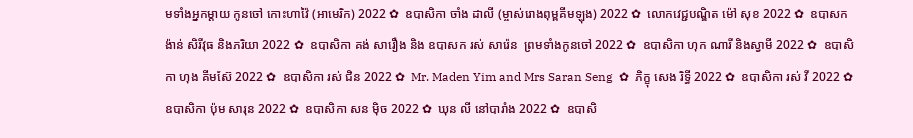មទាំងអ្នកម្តាយ កូនចៅ កោះហាវ៉ៃ (អាមេរិក) 2022 ✿  ឧបាសិកា ចាំង ដាលី (ម្ចាស់រោងពុម្ពគីមឡុង) 2022 ✿  លោកវេជ្ជបណ្ឌិត ម៉ៅ សុខ 2022 ✿  ឧបាសក ង៉ាន់ សិរីវុធ និងភរិយា 2022 ✿  ឧបាសិកា គង់ សារឿង និង ឧបាសក រស់ សារ៉េន  ព្រមទាំងកូនចៅ 2022 ✿  ឧបាសិកា ហុក ណារី និងស្វាមី 2022 ✿  ឧបាសិកា ហុង គីមស៊ែ 2022 ✿  ឧបាសិកា រស់ ជិន 2022 ✿  Mr. Maden Yim and Mrs Saran Seng  ✿  ភិក្ខុ សេង រិទ្ធី 2022 ✿  ឧបាសិកា រស់ វី 2022 ✿  ឧបាសិកា ប៉ុម សារុន 2022 ✿  ឧបាសិកា សន ម៉ិច 2022 ✿  ឃុន លី នៅបារាំង 2022 ✿  ឧបាសិ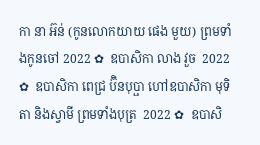កា នា អ៊ន់ (កូនលោកយាយ ផេង មួយ) ព្រមទាំងកូនចៅ 2022 ✿  ឧបាសិកា លាង វួច  2022 ✿  ឧបាសិកា ពេជ្រ ប៊ិនបុប្ផា ហៅឧបាសិកា មុទិតា និងស្វាមី ព្រមទាំងបុត្រ  2022 ✿  ឧបាសិ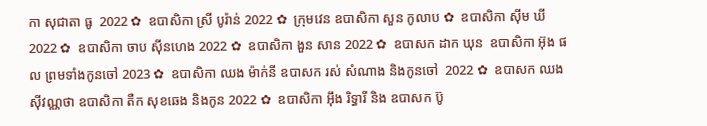កា សុជាតា ធូ  2022 ✿  ឧបាសិកា ស្រី បូរ៉ាន់ 2022 ✿  ក្រុមវេន ឧបាសិកា សួន កូលាប ✿  ឧបាសិកា ស៊ីម ឃី 2022 ✿  ឧបាសិកា ចាប ស៊ីនហេង 2022 ✿  ឧបាសិកា ងួន សាន 2022 ✿  ឧបាសក ដាក ឃុន  ឧបាសិកា អ៊ុង ផល ព្រមទាំងកូនចៅ 2023 ✿  ឧបាសិកា ឈង ម៉ាក់នី ឧបាសក រស់ សំណាង និងកូនចៅ  2022 ✿  ឧបាសក ឈង សុីវណ្ណថា ឧបាសិកា តឺក សុខឆេង និងកូន 2022 ✿  ឧបាសិកា អុឹង រិទ្ធារី និង ឧបាសក ប៊ូ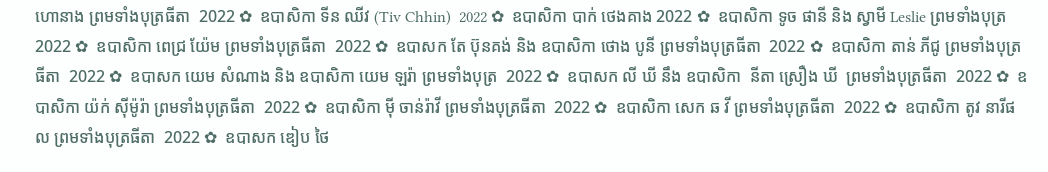ហោនាង ព្រមទាំងបុត្រធីតា  2022 ✿  ឧបាសិកា ទីន ឈីវ (Tiv Chhin)  2022 ✿  ឧបាសិកា បាក់ ថេងគាង 2022 ✿  ឧបាសិកា ទូច ផានី និង ស្វាមី Leslie ព្រមទាំងបុត្រ  2022 ✿  ឧបាសិកា ពេជ្រ យ៉ែម ព្រមទាំងបុត្រធីតា  2022 ✿  ឧបាសក តែ ប៊ុនគង់ និង ឧបាសិកា ថោង បូនី ព្រមទាំងបុត្រធីតា  2022 ✿  ឧបាសិកា តាន់ ភីជូ ព្រមទាំងបុត្រធីតា  2022 ✿  ឧបាសក យេម សំណាង និង ឧបាសិកា យេម ឡរ៉ា ព្រមទាំងបុត្រ  2022 ✿  ឧបាសក លី ឃី នឹង ឧបាសិកា  នីតា ស្រឿង ឃី  ព្រមទាំងបុត្រធីតា  2022 ✿  ឧបាសិកា យ៉ក់ សុីម៉ូរ៉ា ព្រមទាំងបុត្រធីតា  2022 ✿  ឧបាសិកា មុី ចាន់រ៉ាវី ព្រមទាំងបុត្រធីតា  2022 ✿  ឧបាសិកា សេក ឆ វី ព្រមទាំងបុត្រធីតា  2022 ✿  ឧបាសិកា តូវ នារីផល ព្រមទាំងបុត្រធីតា  2022 ✿  ឧបាសក ឌៀប ថៃ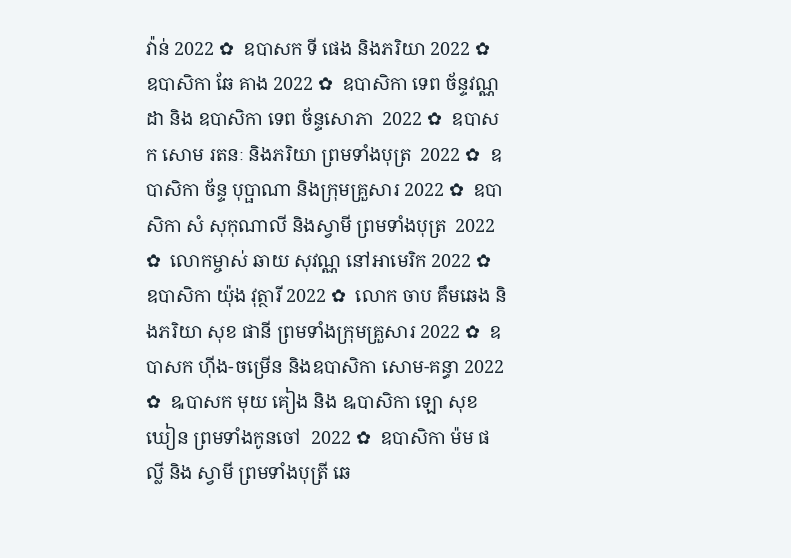វ៉ាន់ 2022 ✿  ឧបាសក ទី ផេង និងភរិយា 2022 ✿  ឧបាសិកា ឆែ គាង 2022 ✿  ឧបាសិកា ទេព ច័ន្ទវណ្ណដា និង ឧបាសិកា ទេព ច័ន្ទសោភា  2022 ✿  ឧបាសក សោម រតនៈ និងភរិយា ព្រមទាំងបុត្រ  2022 ✿  ឧបាសិកា ច័ន្ទ បុប្ផាណា និងក្រុមគ្រួសារ 2022 ✿  ឧបាសិកា សំ សុកុណាលី និងស្វាមី ព្រមទាំងបុត្រ  2022 ✿  លោកម្ចាស់ ឆាយ សុវណ្ណ នៅអាមេរិក 2022 ✿  ឧបាសិកា យ៉ុង វុត្ថារី 2022 ✿  លោក ចាប គឹមឆេង និងភរិយា សុខ ផានី ព្រមទាំងក្រុមគ្រួសារ 2022 ✿  ឧបាសក ហ៊ីង-ចម្រើន និងឧបាសិកា សោម-គន្ធា 2022 ✿  ឩបាសក មុយ គៀង និង ឩបាសិកា ឡោ សុខឃៀន ព្រមទាំងកូនចៅ  2022 ✿  ឧបាសិកា ម៉ម ផល្លី និង ស្វាមី ព្រមទាំងបុត្រី ឆេ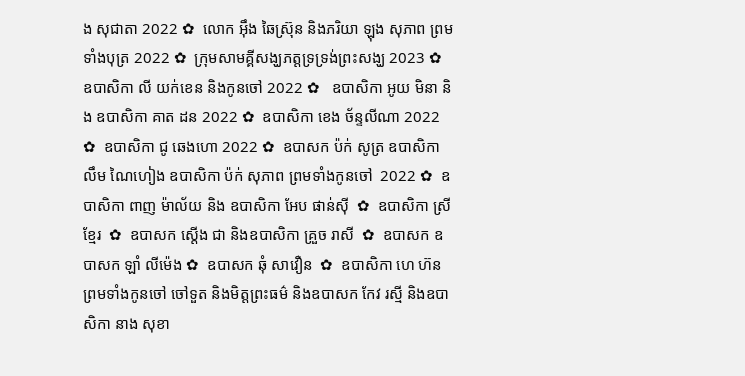ង សុជាតា 2022 ✿  លោក អ៊ឹង ឆៃស្រ៊ុន និងភរិយា ឡុង សុភាព ព្រមទាំងបុត្រ 2022 ✿  ក្រុមសាមគ្គីសង្ឃភត្តទ្រទ្រង់ព្រះសង្ឃ 2023 ✿   ឧបាសិកា លី យក់ខេន និងកូនចៅ 2022 ✿   ឧបាសិកា អូយ មិនា និង ឧបាសិកា គាត ដន 2022 ✿  ឧបាសិកា ខេង ច័ន្ទលីណា 2022 ✿  ឧបាសិកា ជូ ឆេងហោ 2022 ✿  ឧបាសក ប៉ក់ សូត្រ ឧបាសិកា លឹម ណៃហៀង ឧបាសិកា ប៉ក់ សុភាព ព្រមទាំងកូនចៅ  2022 ✿  ឧបាសិកា ពាញ ម៉ាល័យ និង ឧបាសិកា អែប ផាន់ស៊ី  ✿  ឧបាសិកា ស្រី ខ្មែរ  ✿  ឧបាសក ស្តើង ជា និងឧបាសិកា គ្រួច រាសី  ✿  ឧបាសក ឧបាសក ឡាំ លីម៉េង ✿  ឧបាសក ឆុំ សាវឿន  ✿  ឧបាសិកា ហេ ហ៊ន ព្រមទាំងកូនចៅ ចៅទួត និងមិត្តព្រះធម៌ និងឧបាសក កែវ រស្មី និងឧបាសិកា នាង សុខា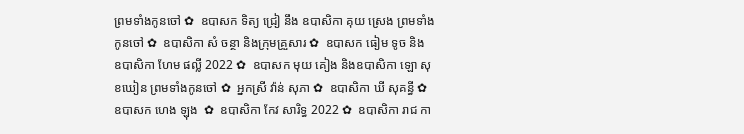ព្រមទាំងកូនចៅ ✿  ឧបាសក ទិត្យ ជ្រៀ នឹង ឧបាសិកា គុយ ស្រេង ព្រមទាំងកូនចៅ ✿  ឧបាសិកា សំ ចន្ថា និងក្រុមគ្រួសារ ✿  ឧបាសក ធៀម ទូច និង ឧបាសិកា ហែម ផល្លី 2022 ✿  ឧបាសក មុយ គៀង និងឧបាសិកា ឡោ សុខឃៀន ព្រមទាំងកូនចៅ ✿  អ្នកស្រី វ៉ាន់ សុភា ✿  ឧបាសិកា ឃី សុគន្ធី ✿  ឧបាសក ហេង ឡុង  ✿  ឧបាសិកា កែវ សារិទ្ធ 2022 ✿  ឧបាសិកា រាជ កា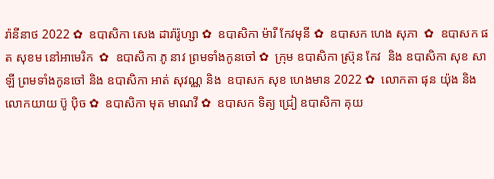រ៉ានីនាថ 2022 ✿  ឧបាសិកា សេង ដារ៉ារ៉ូហ្សា ✿  ឧបាសិកា ម៉ារី កែវមុនី ✿  ឧបាសក ហេង សុភា  ✿  ឧបាសក ផត សុខម នៅអាមេរិក  ✿  ឧបាសិកា ភូ នាវ ព្រមទាំងកូនចៅ ✿  ក្រុម ឧបាសិកា ស្រ៊ុន កែវ  និង ឧបាសិកា សុខ សាឡី ព្រមទាំងកូនចៅ និង ឧបាសិកា អាត់ សុវណ្ណ និង  ឧបាសក សុខ ហេងមាន 2022 ✿  លោកតា ផុន យ៉ុង និង លោកយាយ ប៊ូ ប៉ិច ✿  ឧបាសិកា មុត មាណវី ✿  ឧបាសក ទិត្យ ជ្រៀ ឧបាសិកា គុយ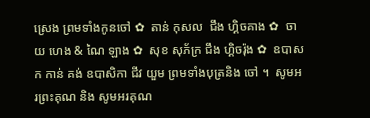ស្រេង ព្រមទាំងកូនចៅ ✿  តាន់ កុសល  ជឹង ហ្គិចគាង ✿  ចាយ ហេង & ណៃ ឡាង ✿  សុខ សុភ័ក្រ ជឹង ហ្គិចរ៉ុង ✿  ឧបាសក កាន់ គង់ ឧបាសិកា ជីវ យួម ព្រមទាំងបុត្រនិង ចៅ ។  សូមអរព្រះគុណ និង សូមអរគុណ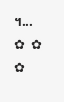។...       ✿  ✿  ✿